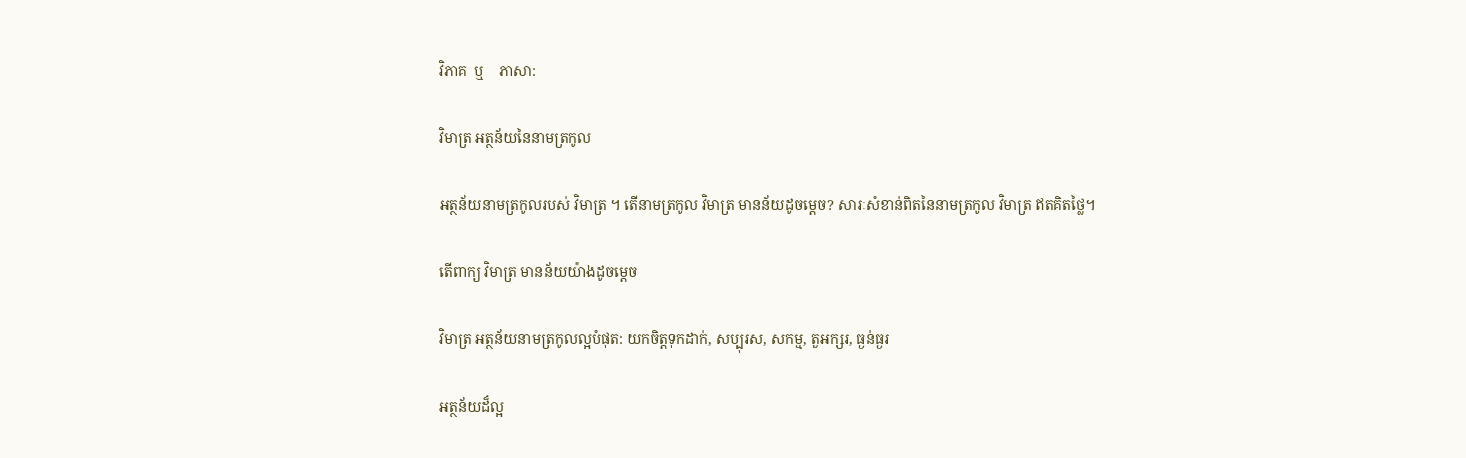វិភាគ  ឬ    ភាសា:

វិមាត្រ អត្ថន័យនៃនាមត្រកូល

អត្ថន័យនាមត្រកូលរបស់ វិមាត្រ ។ តើនាមត្រកូល វិមាត្រ មានន័យដូចម្តេច? សារៈសំខាន់ពិតនៃនាមត្រកូល វិមាត្រ ឥតគិតថ្លៃ។

តើពាក្យ វិមាត្រ មានន័យយ៉ាងដូចម្ដេច

វិមាត្រ អត្ថន័យនាមត្រកូលល្អបំផុត: យកចិត្តទុកដាក់, សប្បុរស, សកម្ម, តួអក្សរ, ធ្ងន់ធ្ងរ

អត្ថន័យដ៏ល្អ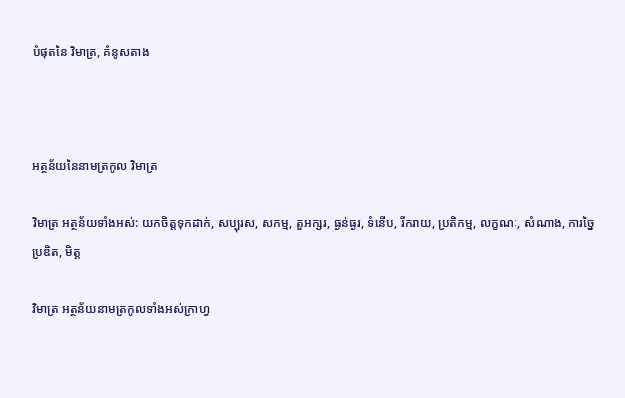បំផុតនៃ វិមាត្រ, គំនូសតាង



អត្ថន័យនៃនាមត្រកូល វិមាត្រ

វិមាត្រ អត្ថន័យទាំងអស់: យកចិត្តទុកដាក់, សប្បុរស, សកម្ម, តួអក្សរ, ធ្ងន់ធ្ងរ, ទំនើប, រីករាយ, ប្រតិកម្ម, លក្ខណៈ, សំណាង, ការច្នៃប្រឌិត, មិត្ត

វិមាត្រ អត្ថន័យនាមត្រកូលទាំងអស់ក្រាហ្វ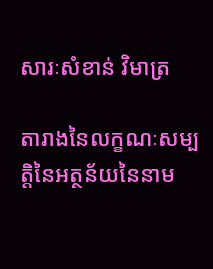សារៈសំខាន់ វិមាត្រ

តារាងនៃលក្ខណៈសម្បត្តិនៃអត្ថន័យនៃនាម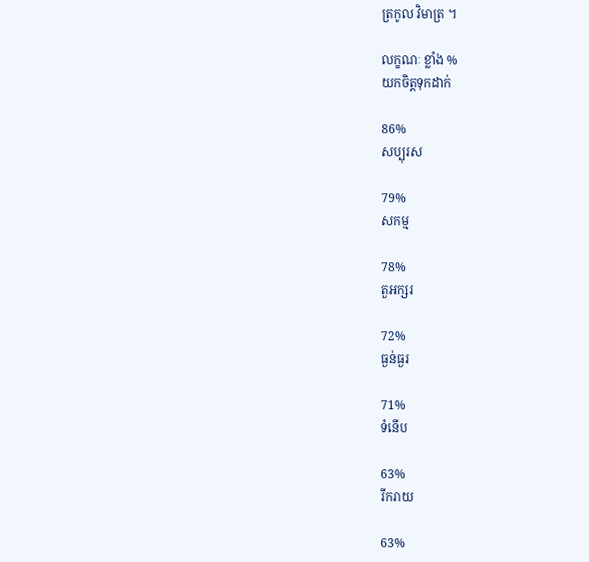ត្រកូល វិមាត្រ ។

លក្ខណៈ ខ្លាំង %
យកចិត្តទុកដាក់

86%
សប្បុរស

79%
សកម្ម

78%
តួអក្សរ

72%
ធ្ងន់ធ្ងរ

71%
ទំនើប

63%
រីករាយ

63%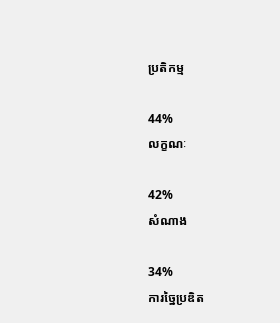ប្រតិកម្ម

44%
លក្ខណៈ

42%
សំណាង

34%
ការច្នៃប្រឌិត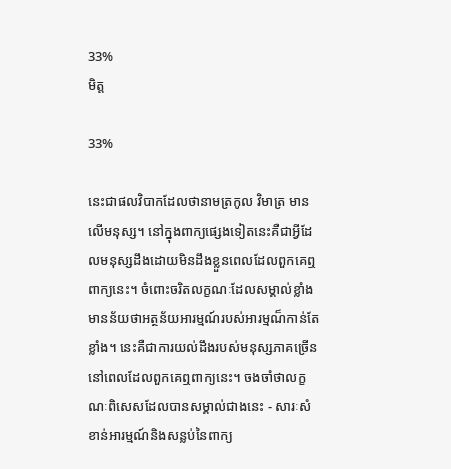33%
មិត្ត

33%

នេះជាផលវិបាកដែលថានាមត្រកូល វិមាត្រ មានលើមនុស្ស។ នៅក្នុងពាក្យផ្សេងទៀតនេះគឺជាអ្វីដែលមនុស្សដឹងដោយមិនដឹងខ្លួនពេលដែលពួកគេឮពាក្យនេះ។ ចំពោះចរិតលក្ខណៈដែលសម្គាល់ខ្លាំងមានន័យថាអត្ថន័យអារម្មណ៍របស់អារម្មណ៏កាន់តែខ្លាំង។ នេះគឺជាការយល់ដឹងរបស់មនុស្សភាគច្រើននៅពេលដែលពួកគេឮពាក្យនេះ។ ចងចាំថាលក្ខណៈពិសេសដែលបានសម្គាល់ជាងនេះ - សារៈសំខាន់អារម្មណ៍និងសន្លប់នៃពាក្យ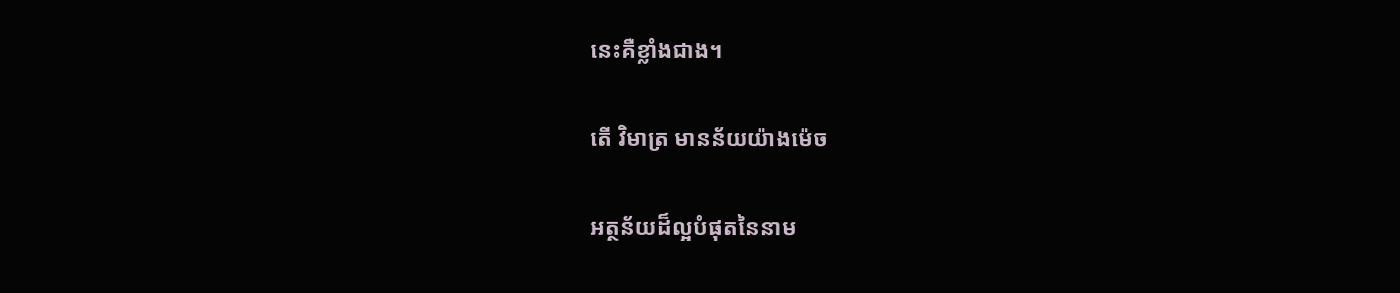នេះគឺខ្លាំងជាង។

តើ វិមាត្រ មានន័យយ៉ាងម៉េច

អត្ថន័យដ៏ល្អបំផុតនៃនាម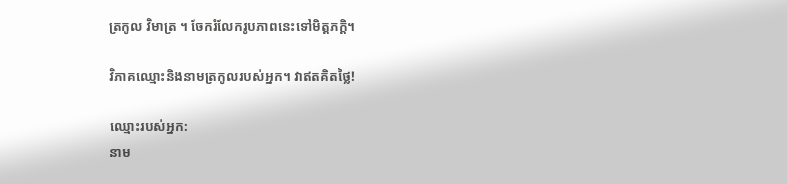ត្រកូល វិមាត្រ ។ ចែករំលែករូបភាពនេះទៅមិត្តភក្តិ។

វិភាគឈ្មោះនិងនាមត្រកូលរបស់អ្នក។ វាឥតគិតថ្លៃ!

ឈ្មោះរបស់អ្នក:
នាម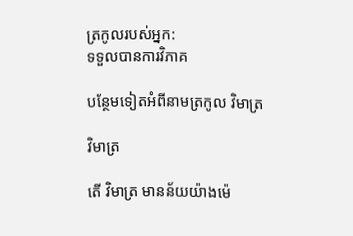ត្រកូលរបស់អ្នក:
ទទួលបានការវិភាគ

បន្ថែមទៀតអំពីនាមត្រកូល វិមាត្រ

វិមាត្រ

តើ វិមាត្រ មានន័យយ៉ាងម៉េ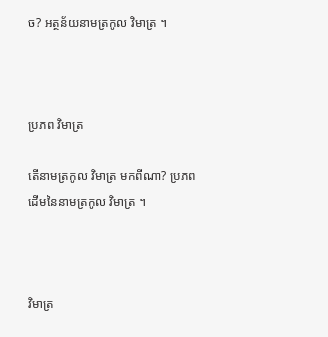ច? អត្ថន័យនាមត្រកូល វិមាត្រ ។



ប្រភព វិមាត្រ

តើនាមត្រកូល វិមាត្រ មកពីណា? ប្រភពដើមនៃនាមត្រកូល វិមាត្រ ។



វិមាត្រ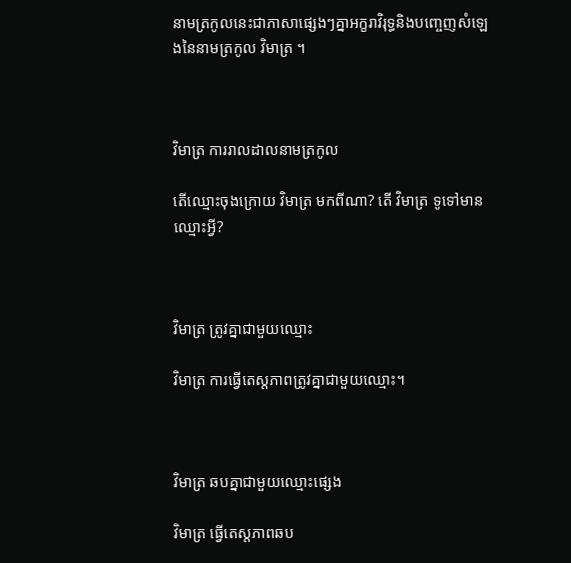នាមត្រកូលនេះជាភាសាផ្សេងៗគ្នាអក្ខរាវិរុទ្ធនិងបញ្ចេញសំឡេងនៃនាមត្រកូល វិមាត្រ ។



វិមាត្រ ការរាលដាលនាមត្រកូល

តើឈ្មោះចុងក្រោយ វិមាត្រ មកពីណា? តើ វិមាត្រ ទូទៅមានឈ្មោះអ្វី?



វិមាត្រ ត្រូវគ្នាជាមួយឈ្មោះ

វិមាត្រ ការធ្វើតេស្តភាពត្រូវគ្នាជាមួយឈ្មោះ។



វិមាត្រ ឆបគ្នាជាមួយឈ្មោះផ្សេង

វិមាត្រ ធ្វើតេស្តភាពឆប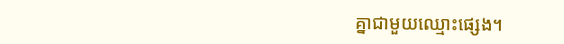គ្នាជាមួយឈ្មោះផ្សេង។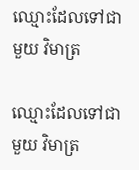ឈ្មោះដែលទៅជាមួយ វិមាត្រ

ឈ្មោះដែលទៅជាមួយ វិមាត្រ